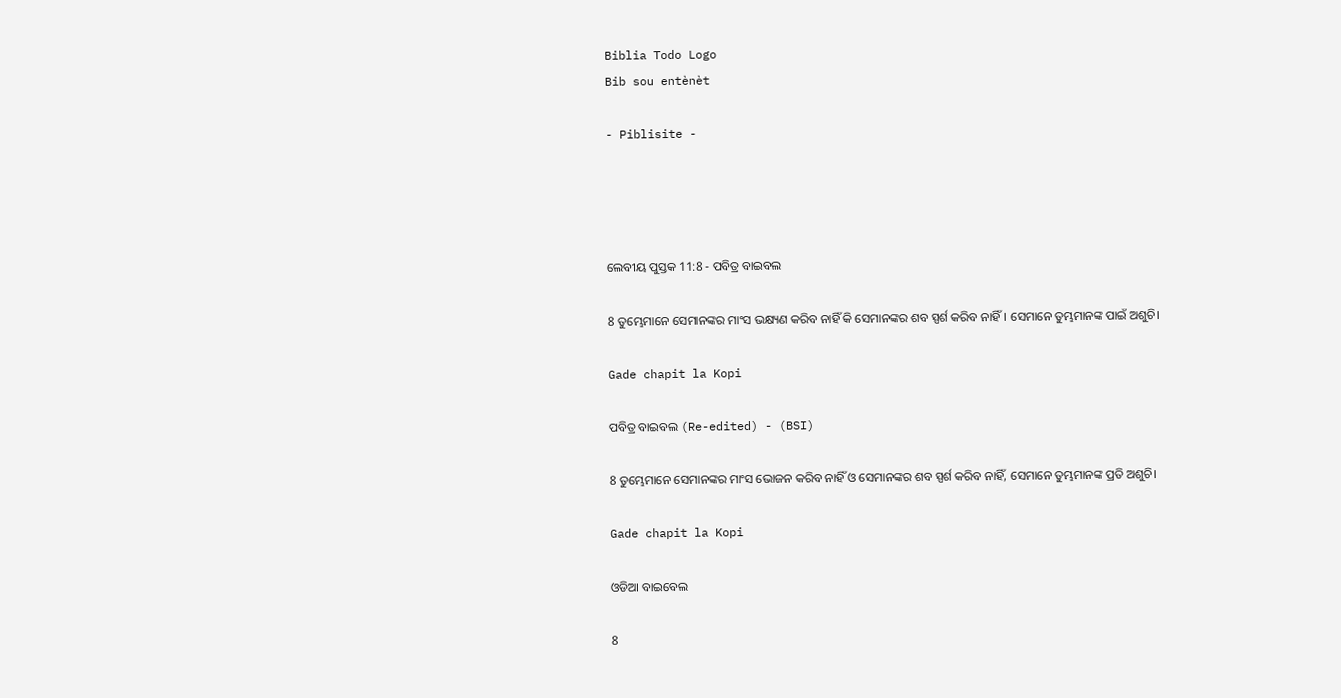Biblia Todo Logo
Bib sou entènèt

- Piblisite -




ଲେବୀୟ ପୁସ୍ତକ 11:8 - ପବିତ୍ର ବାଇବଲ

8 ତୁମ୍ଭେମାନେ ସେମାନଙ୍କର ମାଂସ ଭକ୍ଷ୍ୟଣ କରିବ ନାହିଁ କି ସେମାନଙ୍କର ଶବ ସ୍ପର୍ଶ କରିବ ନାହିଁ। ସେମାନେ ତୁମ୍ଭମାନଙ୍କ ପାଇଁ ଅଶୁଚି।

Gade chapit la Kopi

ପବିତ୍ର ବାଇବଲ (Re-edited) - (BSI)

8 ତୁମ୍ଭେମାନେ ସେମାନଙ୍କର ମାଂସ ଭୋଜନ କରିବ ନାହିଁ ଓ ସେମାନଙ୍କର ଶବ ସ୍ପର୍ଶ କରିବ ନାହିଁ, ସେମାନେ ତୁମ୍ଭମାନଙ୍କ ପ୍ରତି ଅଶୁଚି।

Gade chapit la Kopi

ଓଡିଆ ବାଇବେଲ

8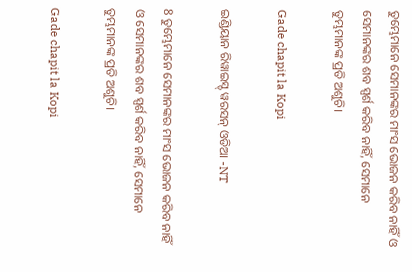ତୁମ୍ଭେମାନେ ସେମାନଙ୍କର ମାଂସ ଭୋଜନ କରିବ ନାହିଁ ଓ ସେମାନଙ୍କର ଶବ ସ୍ପର୍ଶ କରିବ ନାହିଁ, ସେମାନେ ତୁମ୍ଭମାନଙ୍କ ପ୍ରତି ଅଶୁଚି।

Gade chapit la Kopi

ଇଣ୍ଡିୟାନ ରିୱାଇସ୍ଡ୍ ୱରସନ୍ ଓଡିଆ -NT

8 ତୁମ୍ଭେମାନେ ସେମାନଙ୍କର ମାଂସ ଭୋଜନ କରିବ ନାହିଁ ଓ ସେମାନଙ୍କର ଶବ ସ୍ପର୍ଶ କରିବ ନାହିଁ, ସେମାନେ ତୁମ୍ଭମାନଙ୍କ ପ୍ରତି ଅଶୁଚି।

Gade chapit la Kopi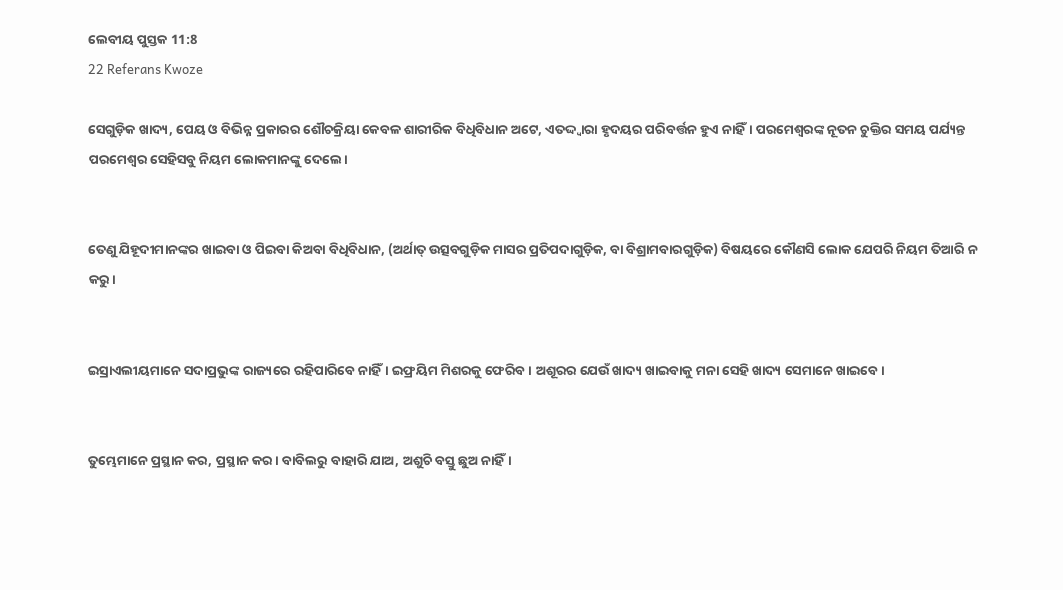ଲେବୀୟ ପୁସ୍ତକ 11:8
22 Referans Kwoze

ସେଗୁଡ଼ିକ ଖାଦ୍ୟ, ପେୟ ଓ ବିଭିନ୍ନ ପ୍ରକାରର ଶୌଚକ୍ରିୟା କେବଳ ଶାରୀରିକ ବିଧିବିଧାନ ଅଟେ, ଏତଦ୍ଦ୍ୱାରା ହୃଦୟର ପରିବର୍ତ୍ତନ ହୁଏ ନାହିଁ। ପରମେଶ୍ୱରଙ୍କ ନୂତନ ଚୁକ୍ତିର ସମୟ ପର୍ଯ୍ୟନ୍ତ ପରମେଶ୍ୱର ସେହିସବୁ ନିୟମ ଲୋକମାନଙ୍କୁ ଦେଲେ।


ତେଣୁ ଯିହୂଦୀମାନଙ୍କର ଖାଇବା ଓ ପିଇବା କିଅବା ବିଧିବିଧାନ, (ଅର୍ଥାତ୍ ଉତ୍ସବଗୁଡ଼ିକ ମାସର ପ୍ରତିପଦାଗୁଡ଼ିକ, ବା ବିଶ୍ରାମବାରଗୁଡ଼ିକ) ବିଷୟରେ କୌଣସି ଲୋକ ଯେପରି ନିୟମ ତିଆରି ନ କରୁ।


ଇସ୍ରାଏଲୀୟମାନେ ସଦାପ୍ରଭୁଙ୍କ ରାଜ୍ୟରେ ରହିପାରିବେ ନାହିଁ। ଇଫ୍ରୟିମ ମିଶରକୁ ଫେରିବ। ଅଶୂରର ଯେଉଁ ଖାଦ୍ୟ ଖାଇବାକୁ ମନା ସେହି ଖାଦ୍ୟ ସେମାନେ ଖାଇବେ।


ତୁମ୍ଭେମାନେ ପ୍ରସ୍ଥାନ କର, ପ୍ରସ୍ଥାନ କର। ବାବିଲରୁ ବାହାରି ଯାଅ, ଅଶୁଚି ବସ୍ତୁ ଛୁଅ ନାହିଁ।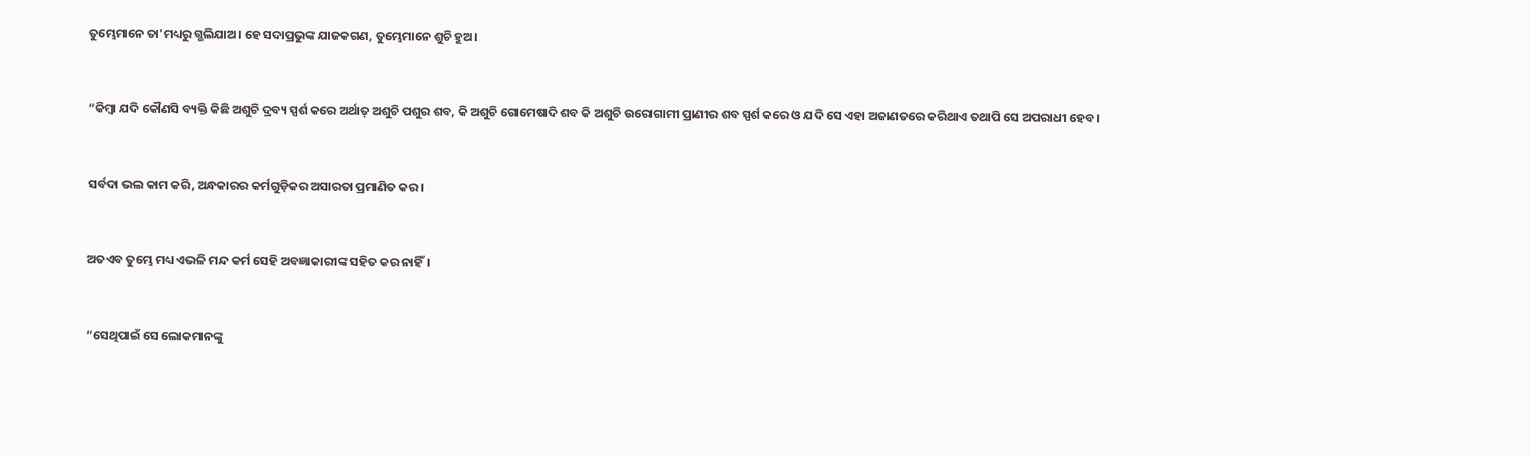ତୁମ୍ଭେମାନେ ତା'ମଧ୍ୟରୁ ଗ୍ଭଲିଯାଅ। ହେ ସଦାପ୍ରଭୁଙ୍କ ଯାଜକଗଣ, ତୁମ୍ଭେମାନେ ଶୁଚି ହୁଅ।


“କିମ୍ବା ଯଦି କୌଣସି ବ୍ୟକ୍ତି କିଛି ଅଶୁଚି ଦ୍ରବ୍ୟ ସ୍ପର୍ଶ କରେ ଅର୍ଥାତ୍ ଅଶୁଚି ପଶୁର ଶବ, କି ଅଶୁଚି ଗୋମେଷାଦି ଶବ କି ଅଶୁଚି ଉରୋଗାମୀ ପ୍ରାଣୀର ଶବ ସ୍ପର୍ଶ କରେ ଓ ଯଦି ସେ ଏହା ଅଜାଣତରେ କରିଥାଏ ତଥାପି ସେ ଅପରାଧୀ ହେବ।


ସର୍ବଦା ଭଲ କାମ କରି, ଅନ୍ଧକାରର କର୍ମଗୁଡ଼ିକର ଅସାରତା ପ୍ରମାଣିତ କର।


ଅତଏବ ତୁମ୍ଭେ ମଧ୍ୟ ଏଭଳି ମନ୍ଦ କର୍ମ ସେହି ଅବଜ୍ଞାକାରୀଙ୍କ ସହିତ କର ନାହିଁ।


“ସେଥିପାଇଁ ସେ ଲୋକମାନଙ୍କୁ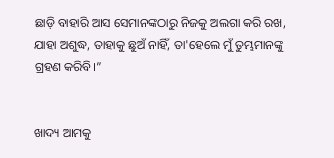ଛାଡ଼ି ବାହାରି ଆସ ସେମାନଙ୍କଠାରୁ ନିଜକୁ ଅଲଗା କରି ରଖ, ଯାହା ଅଶୁଦ୍ଧ, ତାହାକୁ ଛୁଅଁ ନାହିଁ, ତା'ହେଲେ ମୁଁ ତୁମ୍ଭମାନଙ୍କୁ ଗ୍ରହଣ କରିବି।”


ଖାଦ୍ୟ ଆମକୁ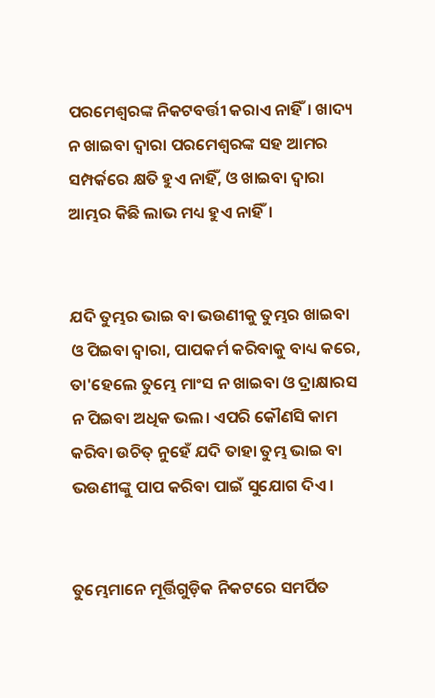ପରମେଶ୍ୱରଙ୍କ ନିକଟବର୍ତ୍ତୀ କରାଏ ନାହିଁ। ଖାଦ୍ୟ ନ ଖାଇବା ଦ୍ୱାରା ପରମେଶ୍ୱରଙ୍କ ସହ ଆମର ସମ୍ପର୍କରେ କ୍ଷତି ହୁଏ ନାହିଁ, ଓ ଖାଇବା ଦ୍ୱାରା ଆମ୍ଭର କିଛି ଲାଭ ମଧ୍ୟ ହୁଏ ନାହିଁ।


ଯଦି ତୁମ୍ଭର ଭାଇ ବା ଭଉଣୀକୁ ତୁମ୍ଭର ଖାଇବା ଓ ପିଇବା ଦ୍ୱାରା, ପାପକର୍ମ କରିବାକୁ ବାଧ୍ୟ କରେ, ତା'ହେଲେ ତୁମ୍ଭେ ମାଂସ ନ ଖାଇବା ଓ ଦ୍ରାକ୍ଷାରସ ନ ପିଇବା ଅଧିକ ଭଲ। ଏପରି କୌଣସି କାମ କରିବା ଉଚିତ୍ ନୁହେଁ ଯଦି ତାହା ତୁମ୍ଭ ଭାଇ ବା ଭଉଣୀଙ୍କୁ ପାପ କରିବା ପାଇଁ ସୁଯୋଗ ଦିଏ।


ତୁମ୍ଭେମାନେ ମୂର୍ତ୍ତିଗୁଡ଼ିକ ନିକଟରେ ସମର୍ପିତ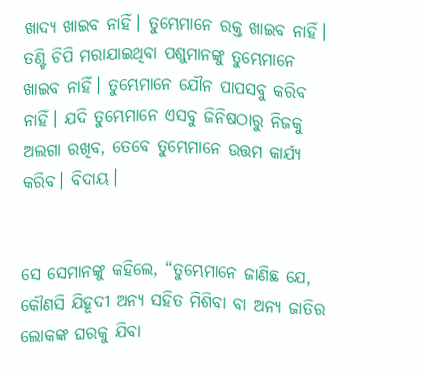ଖାଦ୍ୟ ଖାଇବ ନାହିଁ। ତୁମ୍ଭେମାନେ ରକ୍ତ ଖାଇବ ନାହିଁ। ତଣ୍ଟି ଚିପି ମରାଯାଇଥିବା ପଶୁମାନଙ୍କୁ ତୁମ୍ଭେମାନେ ଖାଇବ ନାହିଁ। ତୁମ୍ଭେମାନେ ଯୌନ ପାପସବୁ କରିବ ନାହିଁ। ଯଦି ତୁମ୍ଭେମାନେ ଏସବୁ ଜିନିଷଠାରୁ ନିଜକୁ ଅଲଗା ରଖିବ, ତେବେ ତୁମ୍ଭେମାନେ ଉତ୍ତମ କାର୍ଯ୍ୟ କରିବ। ବିଦାୟ।


ସେ ସେମାନଙ୍କୁ କହିଲେ, “ତୁମ୍ଭେମାନେ ଜାଣିଛ ଯେ, କୌଣସି ଯିହୂଦୀ ଅନ୍ୟ ସହିତ ମିଶିବା ବା ଅନ୍ୟ ଜାତିର ଲୋକଙ୍କ ଘରକୁ ଯିବା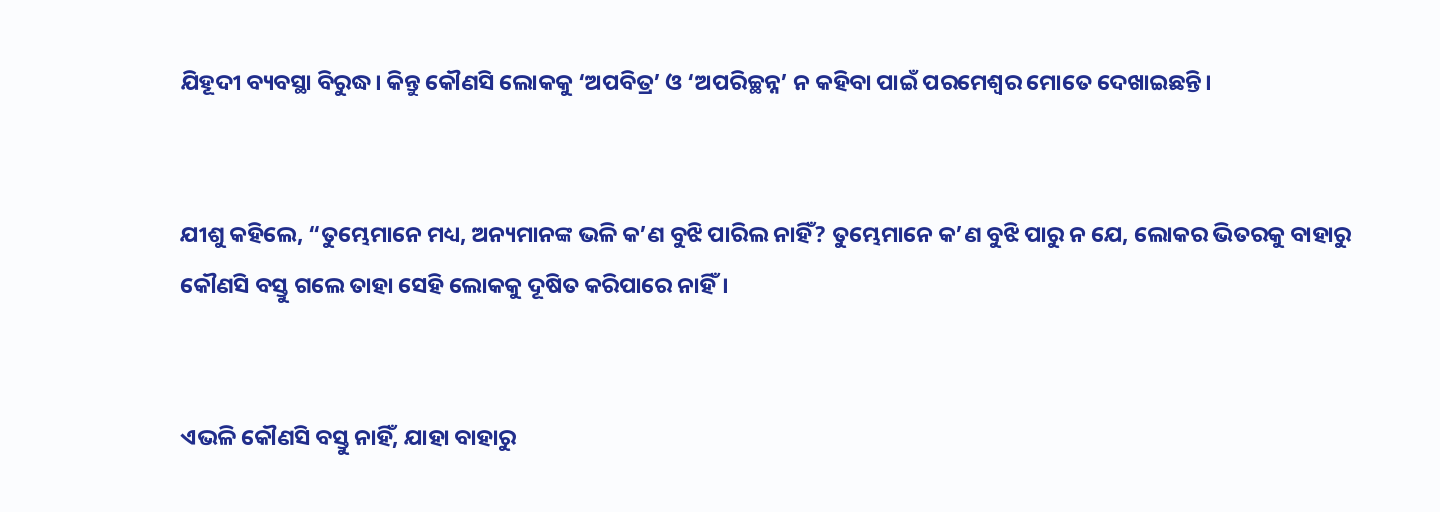ଯିହୂଦୀ ବ୍ୟବସ୍ଥା ବିରୁଦ୍ଧ। କିନ୍ତୁ କୌଣସି ଲୋକକୁ ‘ଅପବିତ୍ର’ ଓ ‘ଅପରିଚ୍ଛନ୍ନ’ ନ କହିବା ପାଇଁ ପରମେଶ୍ୱର ମୋତେ ଦେଖାଇଛନ୍ତି।


ଯୀଶୁ କହିଲେ, “ତୁମ୍ଭେମାନେ ମଧ୍ୟ, ଅନ୍ୟମାନଙ୍କ ଭଳି କ’ଣ ବୁଝି ପାରିଲ ନାହିଁ? ତୁମ୍ଭେମାନେ କ’ଣ ବୁଝି ପାରୁ ନ ଯେ, ଲୋକର ଭିତରକୁ ବାହାରୁ କୌଣସି ବସ୍ତୁ ଗଲେ ତାହା ସେହି ଲୋକକୁ ଦୂଷିତ କରିପାରେ ନାହିଁ।


ଏଭଳି କୌଣସି ବସ୍ତୁ ନାହିଁ, ଯାହା ବାହାରୁ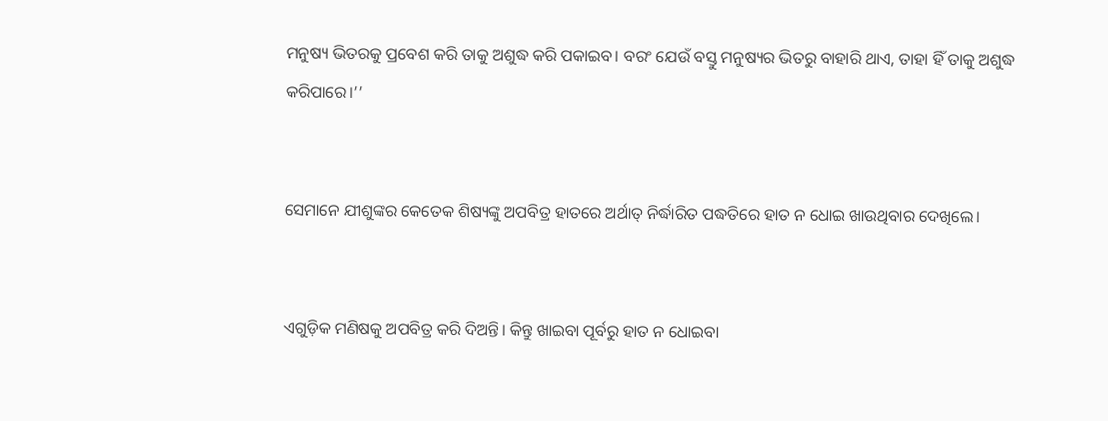ମନୁଷ୍ୟ ଭିତରକୁ ପ୍ରବେଶ କରି ତାକୁ ଅଶୁଦ୍ଧ କରି ପକାଇବ। ବରଂ ଯେଉଁ ବସ୍ତୁ ମନୁଷ୍ୟର ଭିତରୁ ବାହାରି ଥାଏ, ତାହା ହିଁ ତାକୁ ଅଶୁଦ୍ଧ କରିପାରେ।’’


ସେମାନେ ଯୀଶୁଙ୍କର କେତେକ ଶିଷ୍ୟଙ୍କୁ ଅପବିତ୍ର ହାତରେ ଅର୍ଥାତ୍ ନିର୍ଦ୍ଧାରିତ ପଦ୍ଧତିରେ ହାତ ନ ଧୋଇ ଖାଉଥିବାର ଦେଖିଲେ।


ଏଗୁଡ଼ିକ ମଣିଷକୁ ଅପବିତ୍ର କରି ଦିଅନ୍ତି। କିନ୍ତୁ ଖାଇବା ପୂର୍ବରୁ ହାତ ନ ଧୋଇବା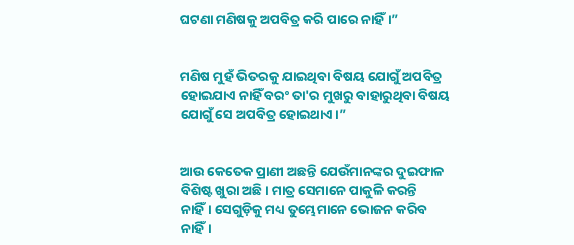ଘଟଣା ମଣିଷକୁ ଅପବିତ୍ର କରି ପାରେ ନାହିଁ।”


ମଣିଷ ମୁହଁ ଭିତରକୁ ଯାଇଥିବା ବିଷୟ ଯୋଗୁଁ ଅପବିତ୍ର ହୋଇଯାଏ ନାହିଁ ବରଂ ତା'ର ମୁଖରୁ ବାହାରୁଥିବା ବିଷୟ ଯୋଗୁଁ ସେ ଅପବିତ୍ର ହୋଇଥାଏ।”


ଆଉ କେତେକ ପ୍ରାଣୀ ଅଛନ୍ତି ଯେଉଁମାନଙ୍କର ଦୁଇଫାଳ ବିଶିଷ୍ଟ ଖୁରା ଅଛି। ମାତ୍ର ସେମାନେ ପାକୁଳି କରନ୍ତି ନାହିଁ। ସେଗୁଡ଼ିକୁ ମଧ୍ୟ ତୁମ୍ଭେମାନେ ଭୋଜନ କରିବ ନାହିଁ।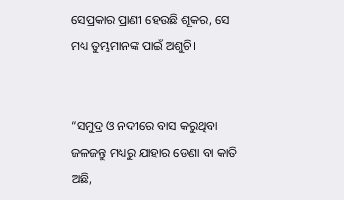ସେପ୍ରକାର ପ୍ରାଣୀ ହେଉଛି ଶୂକର, ସେ ମଧ୍ୟ ତୁମ୍ଭମାନଙ୍କ ପାଇଁ ଅଶୁଚି।


“ସମୁଦ୍ର ଓ ନଦୀରେ ବାସ କରୁଥିବା ଜଳଜନ୍ତୁ ମଧ୍ୟରୁ ଯାହାର ଡେଣା ବା କାତି ଅଛି,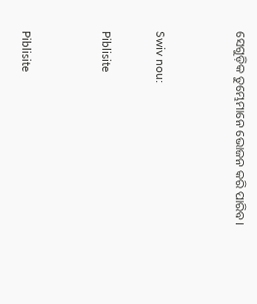ସେଗୁଡ଼ିକ ତୁମ୍ଭେମାନେ ଭୋଜନ କରି ପାରିବ।


Swiv nou:

Piblisite


Piblisite